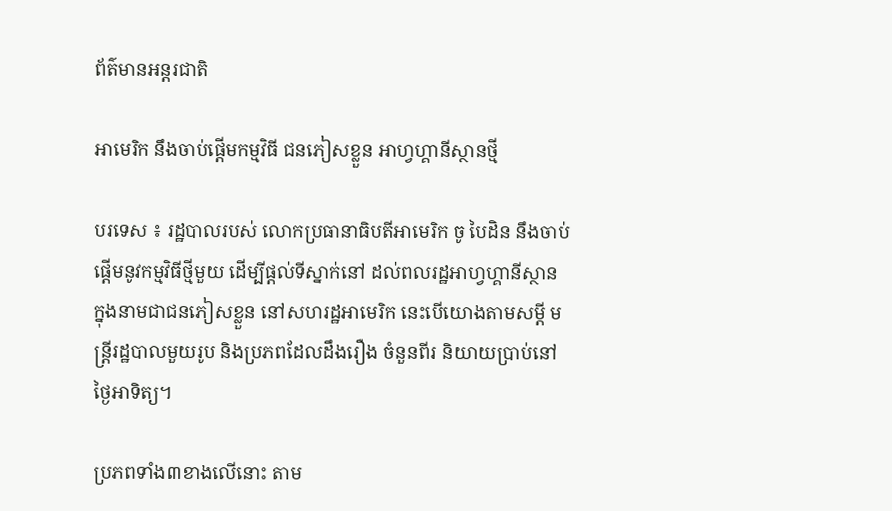ព័ត៌មានអន្តរជាតិ

អាមេរិក នឹងចាប់ផ្តើមកម្មវិធី ជនភៀសខ្លួន អាហ្វហ្គានីស្ថានថ្មី

បរទេស ៖ រដ្ឋបាលរបស់ លោកប្រធានាធិបតីអាមេរិក ចូ បៃដិន នឹងចាប់ផ្តើមនូវកម្មវិធីថ្មីមួយ ដើម្បីផ្តល់ទីស្នាក់នៅ ដល់ពលរដ្ឋអាហ្វហ្គានីស្ថាន ក្នុងនាមជាជនភៀសខ្លួន នៅសហរដ្ឋអាមេរិក នេះបើយោងតាមសម្តី មន្ត្រីរដ្ឋបាលមួយរូប និងប្រភពដែលដឹងរឿង ចំនួនពីរ និយាយប្រាប់នៅថ្ងៃអាទិត្យ។

ប្រភពទាំង៣ខាងលើនោះ តាម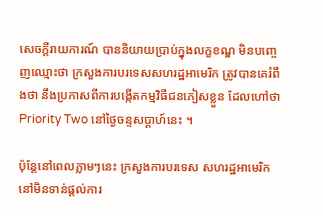សេចក្តីរាយការណ៍ បាននិយាយប្រាប់ក្នុងលក្ខខណ្ឌ មិនបញ្ចេញឈ្មោះថា ក្រសួងការបរទេសសហរដ្ឋអាមេរិក ត្រូវបានគេរំពឹងថា នឹងប្រកាសពីការបង្កើតកម្មវិធីជនភៀសខ្លួន ដែលហៅថា Priority Two នៅថ្ងៃចន្ទសប្ដាហ៍នេះ ។

ប៉ុន្តែនៅពេលភ្លាមៗនេះ ក្រសួងការបរទេស សហរដ្ឋអាមេរិក នៅមិនទាន់ផ្តល់ការ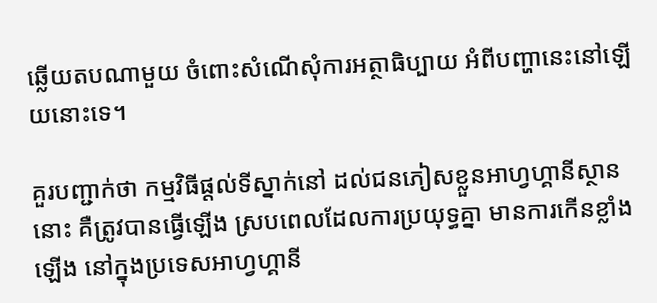ឆ្លើយតបណាមួយ ចំពោះសំណើសុំការអត្ថាធិប្បាយ អំពីបញ្ហានេះនៅឡើយនោះទេ។

គួរបញ្ជាក់ថា កម្មវិធីផ្តល់ទីស្នាក់នៅ ដល់ជនភៀសខ្លួនអាហ្វហ្គានីស្ថាននោះ គឺត្រូវបានធ្វើឡើង ស្របពេលដែលការប្រយុទ្ធគ្នា មានការកើនខ្លាំងឡើង នៅក្នុងប្រទេសអាហ្វហ្គានី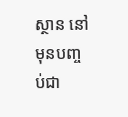ស្ថាន នៅមុនបញ្ចប់ជា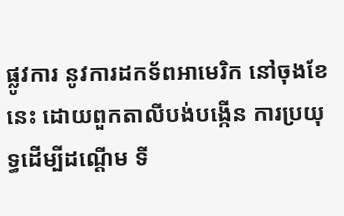ផ្លូវការ នូវការដកទ័ពអាមេរិក នៅចុងខែនេះ ដោយពួកតាលីបង់បង្កើន ការប្រយុទ្ធដើម្បីដណ្ដើម ទី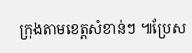ក្រុងតាមខេត្តសំខាន់ៗ ៕ប្រែស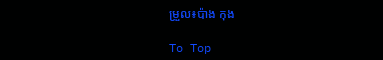ម្រួល៖ប៉ាង កុង

To Top